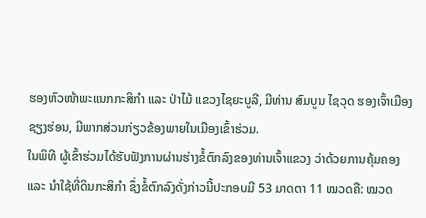ຮອງຫົວໜ້າພະແນກກະສິກຳ ແລະ ປ່າໄມ້ ແຂວງໄຊຍະບູລີ, ມີທ່ານ ສົມບູນ ໄຊວຸດ ຮອງເຈົ້າເມືອງຊຽງຮ່ອນ, ມີພາກສ່ວນກ່ຽວຂ້ອງພາຍໃນເມືອງເຂົ້າຮ່ວມ.
ໃນພິທີ ຜູ້ເຂົ້າຮ່ວມໄດ້ຮັບຟັງການຜ່ານຮ່າງຂໍ້ຕົກລົງຂອງທ່ານເຈົ້າແຂວງ ວ່າດ້ວຍການຄຸ້ມຄອງ ແລະ ນຳໃຊ້ທີ່ດິນກະສິກຳ ຊຶ່ງຂໍ້ຕົກລົງດັ່ງກ່າວນີ້ປະກອບມີ 53 ມາດຕາ 11 ໝວດຄື: ໝວດ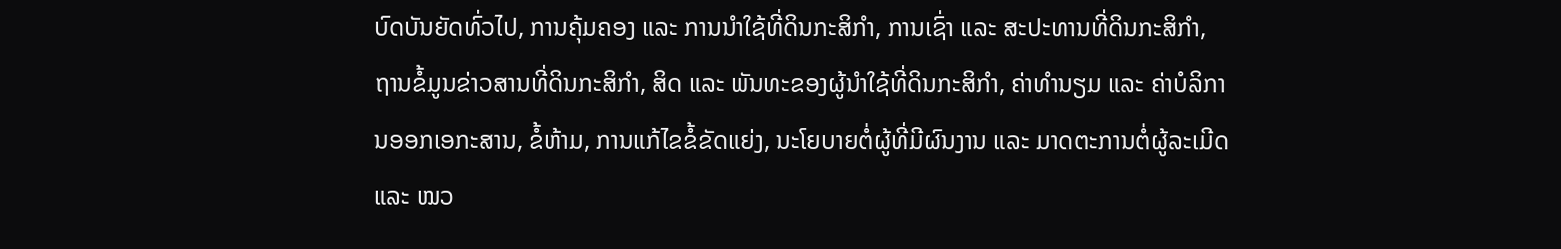ບົດບັນຍັດທົ່ວໄປ, ການຄຸ້ມຄອງ ແລະ ການນຳໃຊ້ທີ່ດິນກະສິກຳ, ການເຊົ່າ ແລະ ສະປະທານທີ່ດິນກະສິກຳ, ຖານຂໍ້ມູນຂ່າວສານທີ່ດິນກະສິກຳ, ສິດ ແລະ ພັນທະຂອງຜູ້ນໍາໃຊ້ທີ່ດິນກະສິກຳ, ຄ່າທຳນຽມ ແລະ ຄ່າບໍລິການອອກເອກະສານ, ຂໍ້ຫ້າມ, ການແກ້ໄຂຂໍ້ຂັດແຍ່ງ, ນະໂຍບາຍຕໍ່ຜູ້ທີ່ມີຜົນງານ ແລະ ມາດຕະການຕໍ່ຜູ້ລະເມີດ ແລະ ໝວ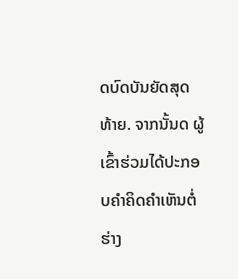ດບົດບັນຍັດສຸດທ້າຍ. ຈາກນັ້ນດ ຜູ້ເຂົ້າຮ່ວມໄດ້ປະກອບຄຳຄິດຄຳເຫັນຕໍ່ຮ່າງ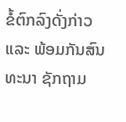ຂໍ້ຕົກລົງດັ່ງກ່າວ ແລະ ພ້ອມກັນສົນທະນາ ຊັກຖາມ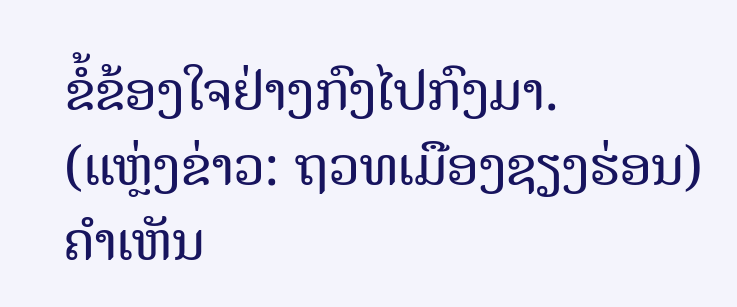ຂໍ້ຂ້ອງໃຈຢ່າງກົງໄປກົງມາ.
(ແຫຼ່ງຂ່າວ: ຖວທເມືອງຊຽງຮ່ອນ)
ຄໍາເຫັນ